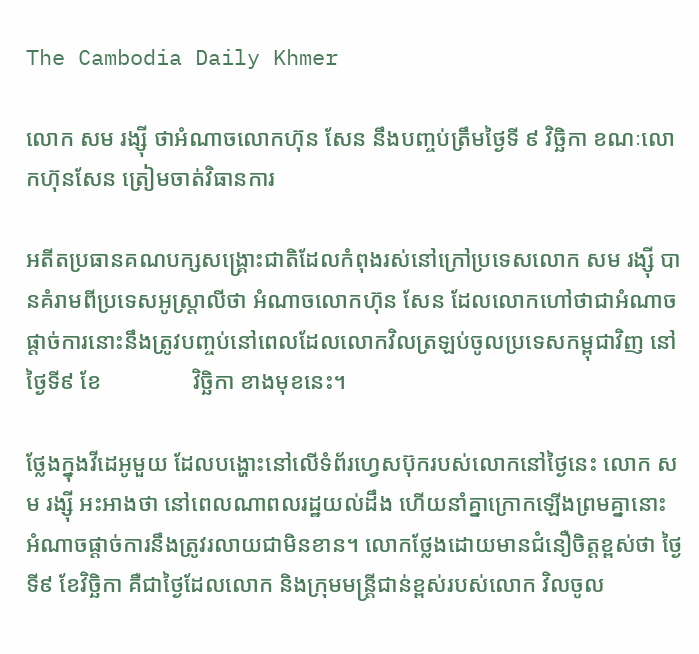The Cambodia Daily Khmer

លោក សម រង្ស៊ី ថាអំណាចលោកហ៊ុន សែន នឹងបញ្ចប់ត្រឹមថ្ងៃទី ៩ វិច្ឆិកា ខណៈលោកហ៊ុនសែន ត្រៀមចាត់វិធានការ

អតីតប្រធានគណបក្សសង្រ្គោះជាតិដែលកំពុងរស់នៅក្រៅប្រទេសលោក សម រង្ស៊ី បានគំរាមពីប្រទេសអូស្ត្រាលីថា អំណាចលោកហ៊ុន សែន ដែលលោកហៅថាជាអំណាចផ្តាច់ការនោះនឹងត្រូវបញ្ចប់នៅពេលដែលលោកវិលត្រឡប់ចូលប្រទេសកម្ពុជាវិញ នៅថ្ងៃទី៩ ខែ                វិច្ឆិកា ខាងមុខនេះ។

ថ្លែងក្នុងវីដេអូមួយ ដែលបង្ហោះនៅលើទំព័រហ្វេសប៊ុករបស់លោកនៅថ្ងៃនេះ លោក សម រង្ស៊ី អះអាងថា នៅពេលណាពលរដ្ឋយល់ដឹង ហើយនាំគ្នាក្រោកឡើងព្រមគ្នានោះ អំណាចផ្តាច់ការនឹងត្រូវរលាយជាមិនខាន។ លោកថ្លែងដោយមានជំនឿចិត្តខ្ពស់ថា ថ្ងៃទី៩ ខែវិច្ឆិកា គឺជាថ្ងៃដែលលោក និងក្រុមមន្ត្រីជាន់ខ្ពស់របស់លោក វិលចូល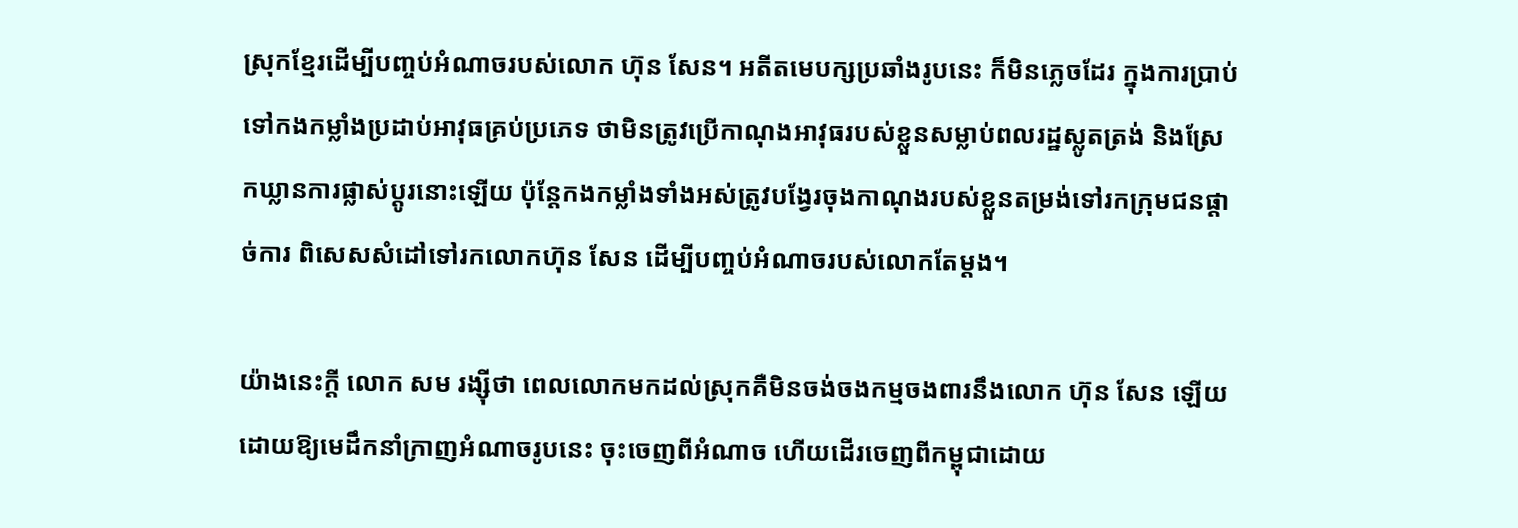ស្រុកខ្មែរដើម្បីបញ្ចប់អំណាចរបស់លោក ហ៊ុន សែន។ អតីតមេបក្សប្រឆាំងរូបនេះ ក៏មិនភ្លេចដែរ ក្នុងការប្រាប់ទៅកងកម្លាំងប្រដាប់អាវុធគ្រប់ប្រភេទ ថាមិនត្រូវប្រើកាណុងអាវុធរបស់ខ្លួនសម្លាប់ពលរដ្ឋស្លូតត្រង់ និងស្រែកឃ្លានការផ្លាស់ប្តូរនោះឡើយ ប៉ុន្តែកងកម្លាំងទាំងអស់ត្រូវបង្វែរចុងកាណុងរបស់ខ្លួនតម្រង់ទៅរកក្រុមជនផ្តាច់ការ ពិសេសសំដៅទៅរកលោកហ៊ុន សែន ដើម្បីបញ្ចប់អំណាចរបស់លោកតែម្តង។

យ៉ាងនេះក្តី លោក សម រង្ស៊ីថា ពេលលោកមកដល់ស្រុកគឺមិនចង់ចងកម្មចងពារនឹងលោក ហ៊ុន សែន ឡើយ ដោយឱ្យមេដឹកនាំក្រាញអំណាចរូបនេះ ចុះចេញពីអំណាច ហើយដើរចេញពីកម្ពុជាដោយ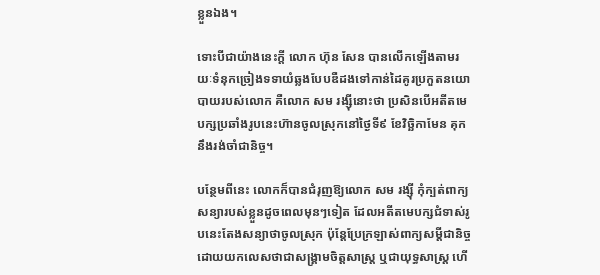ខ្លួនឯង។

ទោះបីជាយ៉ាងនេះក្តី លោក ហ៊ុន សែន បានលើកឡើងតាមរយៈទំនុកច្រៀងទទាយំឆ្លងបែបឌឺដងទៅកាន់ដៃគូរប្រកួតនយោបាយរបស់លោក គឺលោក សម រង្ស៊ីនោះថា ប្រសិនបើអតីតមេបក្សប្រឆាំងរូបនេះហ៊ានចូលស្រុកនៅថ្ងៃទី៩ ខែវិច្ឆិកាមែន គុកនឹងរង់ចាំជានិច្ច។

បន្ថែមពីនេះ លោកក៏បានជំរុញឱ្យលោក សម រង្ស៊ី កុំក្បត់ពាក្យសន្យារបស់ខ្លួនដូចពេលមុនៗទៀត ដែលអតីតមេបក្សជំទាស់រូបនេះតែងសន្យាថាចូលសុ្រក ប៉ុន្តែប្រែក្រឡាស់ពាក្យសម្តីជានិច្ចដោយយកលេសថាជាសង្គ្រាមចិត្តសាស្រ្ត ឬជាយុទ្ធសាស្រ្ត ហើ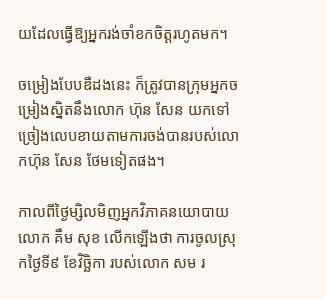យដែលធ្វើឱ្យអ្នករង់ចាំខកចិត្តរហូតមក។

ចម្រៀងបែបឌឺដងនេះ ក៏ត្រូវបានក្រុមអ្នកចម្រៀងស្និតនឹងលោក ហ៊ុន សែន យកទៅច្រៀងលេបខាយតាមការចង់បានរបស់លោកហ៊ុន សែន ថែមទៀតផង។

កាលពីថ្ងៃម្សិលមិញអ្នកវិភាគនយោបាយលោក គឹម សុខ លើកឡើងថា ការចូលស្រុកថ្ងៃទី៩ ខែវិច្ឆិកា របស់លោក សម រ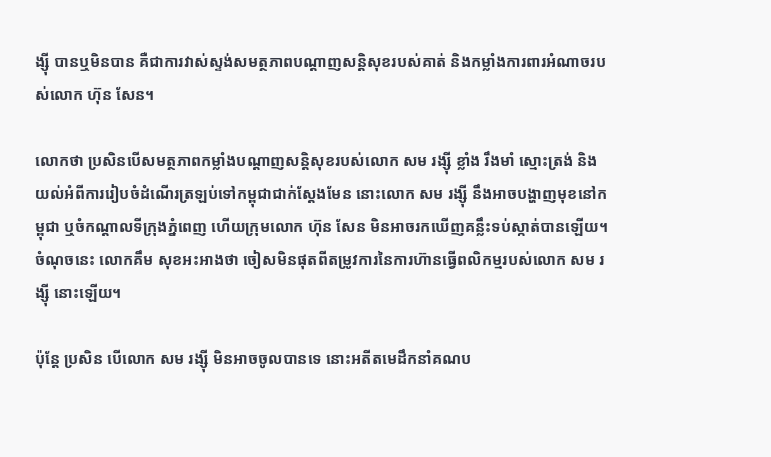ង្ស៊ី បានឬមិនបាន គឺជាការវាស់ស្ទង់សមត្ថភាពបណ្ដាញសន្តិសុខរបស់គាត់ និងកម្លាំងការពារអំណាចរបស់លោក ហ៊ុន សែន។

លោកថា ប្រសិនបើសមត្ថភាពកម្លាំងបណ្ដាញសន្តិសុខរបស់លោក សម រង្ស៊ី ខ្លាំង រឹងមាំ ស្មោះត្រង់ និងយល់អំពីការរៀបចំដំណើរត្រឡប់ទៅកម្ពុជាជាក់ស្ដែងមែន នោះលោក សម រង្ស៊ី នឹងអាចបង្ហាញមុខនៅកម្ពុជា ឬចំកណ្ដាលទីក្រុងភ្នំពេញ ហើយក្រុមលោក ហ៊ុន សែន មិនអាចរកឃើញគន្លឹះទប់ស្កាត់បានឡើយ។ ចំណុចនេះ លោកគឹម សុខអះអាងថា ចៀសមិនផុតពីតម្រូវការនៃការហ៊ានធ្វើពលិកម្មរបស់លោក សម រង្ស៊ី នោះឡើយ។

ប៉ុន្តែ ប្រសិន បើលោក សម រង្ស៊ី មិនអាចចូលបានទេ នោះអតីតមេដឹកនាំគណប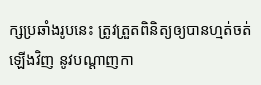ក្សប្រឆាំងរូបនេះ ត្រូវត្រួតពិនិត្យឲ្យបានហ្មត់ចត់ឡើងវិញ នូវបណ្ដាញកា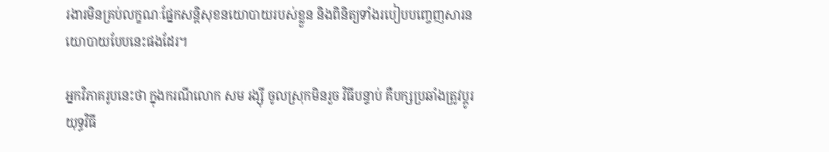រងារមិនគ្រប់លក្ខណៈផ្នែកសន្តិសុខនយោបាយរបស់ខ្លួន និងពិនិត្យទាំងរបៀបបញ្ចេញសារនយោបាយបែបនេះផងដែរ។

អ្នកវិភាគរូបនេះថា ក្នុងករណីលោក សម រង្ស៊ី ចូលស្រុកមិនរួច វិធីបន្ទាប់ គឺបក្សប្រឆាំងត្រូវប្ដូរយុទ្ធវិធី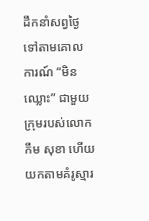ដឹកនាំសព្វថ្ងៃទៅតាមគោលការណ៍ “មិនឈ្លោះ” ជាមួយក្រុមរបស់លោក កឹម សុខា ហើយយកតាមគំរូស្មារ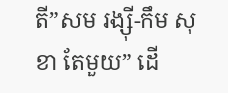តី”សម រង្ស៊ី-កឹម សុខា តែមួយ” ដើ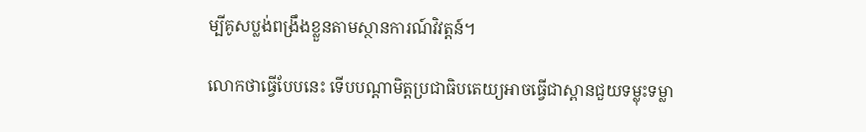ម្បីគូសប្លង់ពង្រឹងខ្លួនតាមស្ថានការណ៍វិវត្តន៍។

លោកថាធ្វើបែបនេះ ទើបបណ្ដាមិត្តប្រជាធិបតេយ្យអាចធ្វើជាស្ពានជួយទម្លុះទម្លា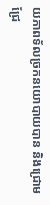យភាពទ័លច្រកនយោបាយបាន និងជ្រោមជ្រែ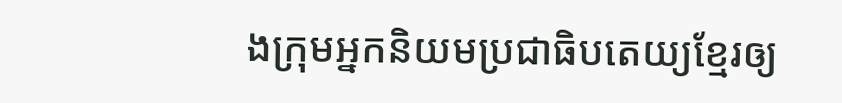ងក្រុមអ្នកនិយមប្រជាធិបតេយ្យខ្មែរឲ្យ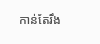កាន់តែរឹង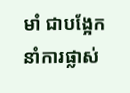មាំ ជាបង្អែកនាំការផ្លាស់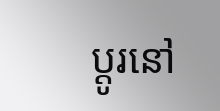ប្ដូរនៅ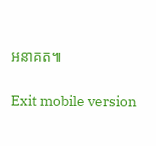អនាគត៕

Exit mobile version